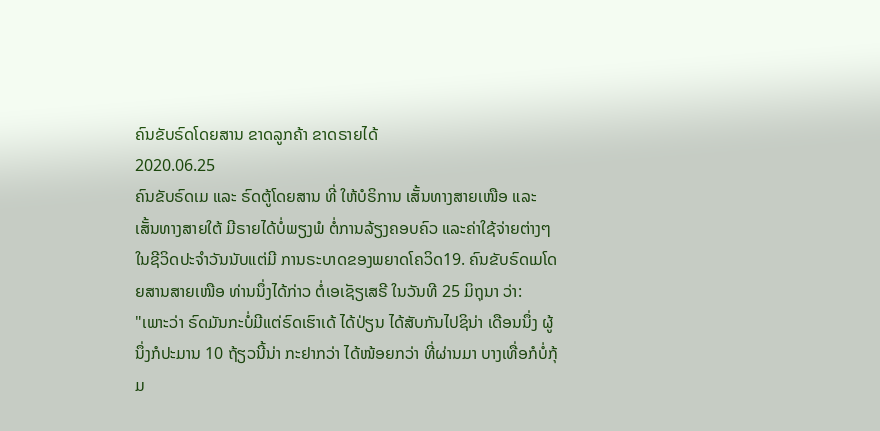ຄົນຂັບຣົດໂດຍສານ ຂາດລູກຄ້າ ຂາດຣາຍໄດ້
2020.06.25
ຄົນຂັບຣົດເມ ແລະ ຣົດຕູ້ໂດຍສານ ທີ່ ໃຫ້ບໍຣິການ ເສັ້ນທາງສາຍເໜືອ ແລະ ເສັ້ນທາງສາຍໃຕ້ ມີຣາຍໄດ້ບໍ່ພຽງພໍ ຕໍ່ການລ້ຽງຄອບຄົວ ແລະຄ່າໃຊ້ຈ່າຍຕ່າງໆ ໃນຊີວິດປະຈຳວັນນັບແຕ່ມີ ການຣະບາດຂອງພຍາດໂຄວິດ19. ຄົນຂັບຣົດເມໂດຍສານສາຍເໜືອ ທ່ານນຶ່ງໄດ້ກ່າວ ຕໍ່ເອເຊັຽເສຣີ ໃນວັນທີ 25 ມິຖຸນາ ວ່າ:
"ເພາະວ່າ ຣົດມັນກະບໍ່ມີແຕ່ຣົດເຮົາເດ້ ໄດ້ປ່ຽນ ໄດ້ສັບກັນໄປຊິນ່າ ເດືອນນຶ່ງ ຜູ້ນຶ່ງກໍປະມານ 10 ຖ້ຽວນີ້ນ່າ ກະຢາກວ່າ ໄດ້ໜ້ອຍກວ່າ ທີ່ຜ່ານມາ ບາງເທື່ອກໍບໍ່ກຸ້ມ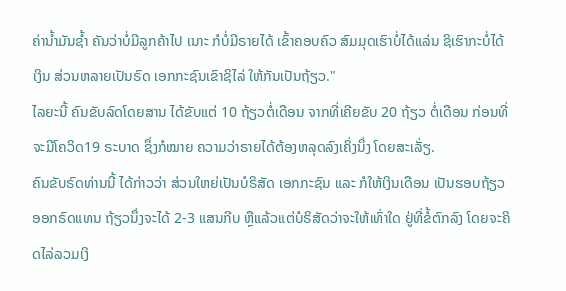ຄ່ານ້ຳມັນຊ້ຳ ຄັນວ່າບໍ່ມີລູກຄ້າໄປ ເນາະ ກໍບໍ່ມີຣາຍໄດ້ ເຂົ້າຄອບຄົວ ສົມມຸດເຮົາບໍ່ໄດ້ແລ່ນ ຊິເຮົາກະບໍ່ໄດ້ເງິນ ສ່ວນຫລາຍເປັນຣົດ ເອກກະຊົນເຂົາຊິໄລ່ ໃຫ້ກັນເປັນຖ້ຽວ."
ໄລຍະນີ້ ຄົນຂັບລົດໂດຍສານ ໄດ້ຂັບແຕ່ 10 ຖ້ຽວຕໍ່ເດືອນ ຈາກທີ່ເຄີຍຂັບ 20 ຖ້ຽວ ຕໍ່ເດືອນ ກ່ອນທີ່ຈະມີໂຄວິດ19 ຣະບາດ ຊຶ່ງກໍໝາຍ ຄວາມວ່າຣາຍໄດ້ຕ້ອງຫລຸດລົງເຄິ່ງນຶ່ງ ໂດຍສະເລັ່ຽ.
ຄົນຂັບຣົດທ່ານນີ້ ໄດ້ກ່າວວ່າ ສ່ວນໃຫຍ່ເປັນບໍຣິສັດ ເອກກະຊົນ ແລະ ກໍໃຫ້ເງິນເດືອນ ເປັນຮອບຖ້ຽວອອກຣົດແທນ ຖ້ຽວນຶ່ງຈະໄດ້ 2-3 ແສນກີບ ຫຼືແລ້ວແຕ່ບໍຣິສັດວ່າຈະໃຫ້ເທົ່າໃດ ຢູ່ທີ່ຂໍ້ຕົກລົງ ໂດຍຈະຄິດໄລ່ລວມເງິ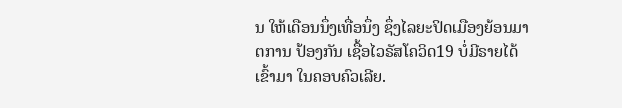ນ ໃຫ້ເດືອນນຶ່ງເທື່ອນຶ່ງ ຊຶ່ງໄລຍະປິດເມືອງຍ້ອນມາຕການ ປ້ອງກັນ ເຊື້ອໄວຣັສໂຄວິດ19 ບໍ່ມີຣາຍໄດ້ເຂົ້າມາ ໃນຄອບຄົວເລີຍ.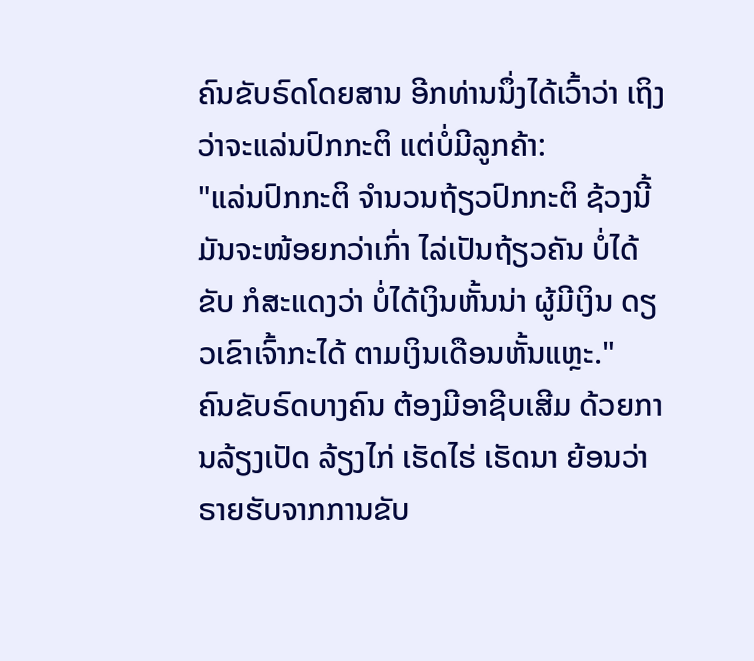ຄົນຂັບຣົດໂດຍສານ ອີກທ່ານນຶ່ງໄດ້ເວົ້າວ່າ ເຖິງວ່າຈະແລ່ນປົກກະຕິ ແຕ່ບໍ່ມີລູກຄ້າ:
"ແລ່ນປົກກະຕິ ຈຳນວນຖ້ຽວປົກກະຕິ ຊ້ວງນີ້ມັນຈະໜ້ອຍກວ່າເກົ່າ ໄລ່ເປັນຖ້ຽວຄັນ ບໍ່ໄດ້ຂັບ ກໍສະແດງວ່າ ບໍ່ໄດ້ເງິນຫັ້ນນ່າ ຜູ້ມີເງິນ ດຽວເຂົາເຈົ້າກະໄດ້ ຕາມເງິນເດືອນຫັ້ນແຫຼະ."
ຄົນຂັບຣົດບາງຄົນ ຕ້ອງມີອາຊີບເສີມ ດ້ວຍການລ້ຽງເປັດ ລ້ຽງໄກ່ ເຮັດໄຮ່ ເຮັດນາ ຍ້ອນວ່າ ຣາຍຮັບຈາກການຂັບ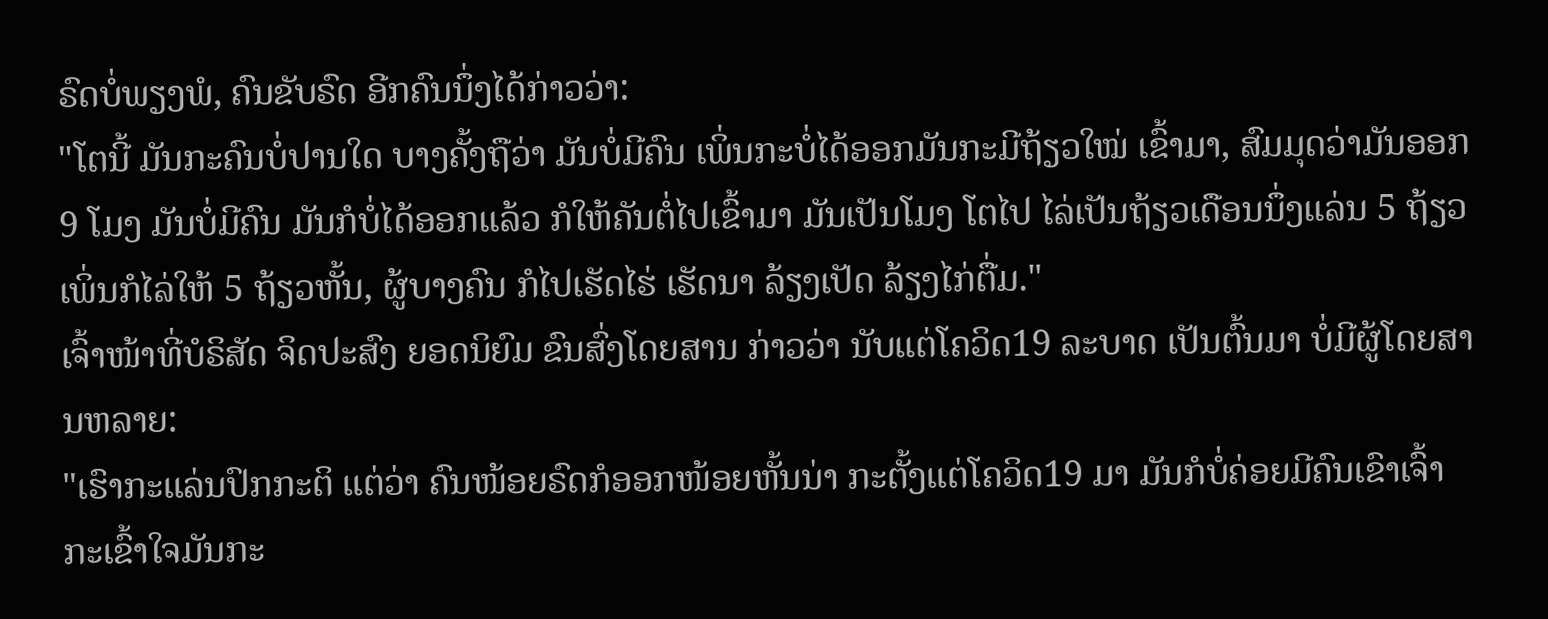ຣົດບໍ່ພຽງພໍ, ຄົນຂັບຣົດ ອີກຄົນນຶ່ງໄດ້ກ່າວວ່າ:
"ໂຕນີ້ ມັນກະຄົນບໍ່ປານໃດ ບາງຄັ້ງຖືວ່າ ມັນບໍ່ມີຄົນ ເພິ່ນກະບໍ່ໄດ້ອອກມັນກະມີຖ້ຽວໃໝ່ ເຂົ້າມາ, ສົມມຸດວ່າມັນອອກ 9 ໂມງ ມັນບໍ່ມີຄົນ ມັນກໍບໍ່ໄດ້ອອກແລ້ວ ກໍໃຫ້ຄັນຕໍ່ໄປເຂົ້າມາ ມັນເປັນໂມງ ໂຕໄປ ໄລ່ເປັນຖ້ຽວເດືອນນຶ່ງແລ່ນ 5 ຖ້ຽວ ເພິ່ນກໍໄລ່ໃຫ້ 5 ຖ້ຽວຫັ້ນ, ຜູ້ບາງຄົນ ກໍໄປເຮັດໄຮ່ ເຮັດນາ ລ້ຽງເປັດ ລ້ຽງໄກ່ຕື່ມ."
ເຈົ້າໜ້າທີ່ບໍຣິສັດ ຈິດປະສົງ ຍອດນິຍົມ ຂົນສົ່ງໂດຍສານ ກ່າວວ່າ ນັບແຕ່ໂຄວິດ19 ລະບາດ ເປັນຕົ້ນມາ ບໍ່ມີຜູ້ໂດຍສານຫລາຍ:
"ເຮົາກະແລ່ນປົກກະຕິ ແຕ່ວ່າ ຄົນໜ້ອຍຣົດກໍອອກໜ້ອຍຫັ້ນນ່າ ກະຕັ້ງແຕ່ໂຄວິດ19 ມາ ມັນກໍບໍ່ຄ່ອຍມີຄົນເຂົາເຈົ້າ ກະເຂົ້າໃຈມັນກະ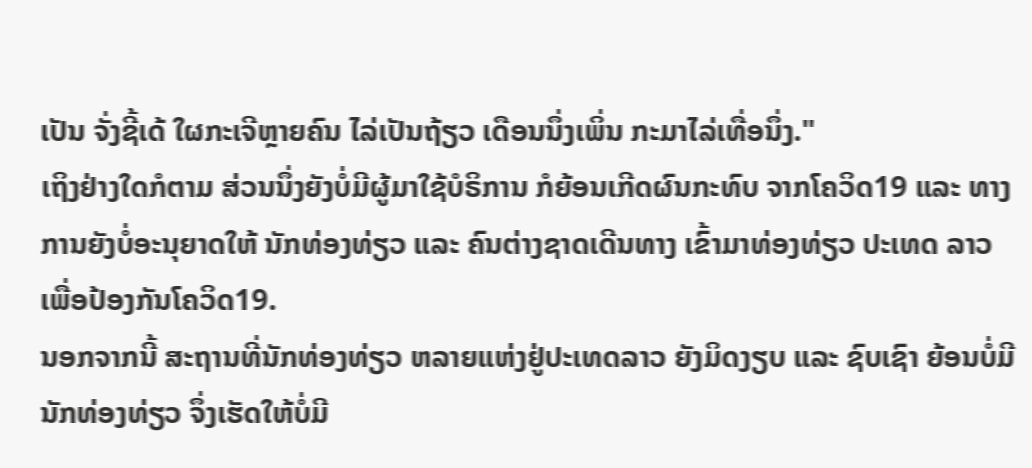ເປັນ ຈັ່ງຊີ້ເດ້ ໃຜກະເຈີຫຼາຍຄົນ ໄລ່ເປັນຖ້ຽວ ເດືອນນຶ່ງເພິ່ນ ກະມາໄລ່ເທື່ອນຶ່ງ."
ເຖິງຢ່າງໃດກໍຕາມ ສ່ວນນຶ່ງຍັງບໍ່ມີຜູ້ມາໃຊ້ບໍຣິການ ກໍຍ້ອນເກີດຜົນກະທົບ ຈາກໂຄວິດ19 ແລະ ທາງການຍັງບໍ່ອະນຸຍາດໃຫ້ ນັກທ່ອງທ່ຽວ ແລະ ຄົນຕ່າງຊາດເດີນທາງ ເຂົ້າມາທ່ອງທ່ຽວ ປະເທດ ລາວ ເພື່ອປ້ອງກັນໂຄວິດ19.
ນອກຈາກນີ້ ສະຖານທີ່ນັກທ່ອງທ່ຽວ ຫລາຍແຫ່ງຢູ່ປະເທດລາວ ຍັງມິດງຽບ ແລະ ຊົບເຊົາ ຍ້ອນບໍ່ມີນັກທ່ອງທ່ຽວ ຈຶ່ງເຮັດໃຫ້ບໍ່ມີ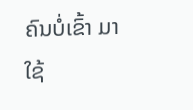ຄົນບໍ່ເຂົ້າ ມາໃຊ້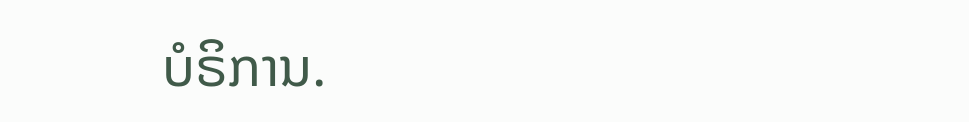ບໍຣິການ.